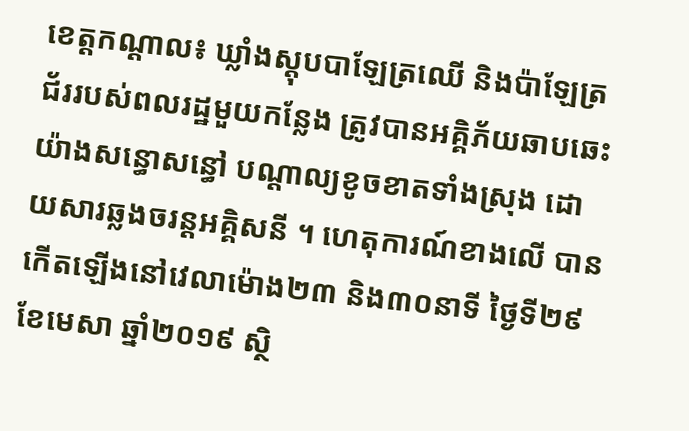ខេត្តកណ្ដាល៖ ឃ្លាំងស្តុបបាឡែត្រឈើ និងប៉ាឡែត្រជ័ររបស់ពលរដ្ឋមួយកន្លែង ត្រូវបានអគ្គិភ័យឆាបឆេះយ៉ាងសន្ធោសន្ធៅ បណ្ដាល្យខូចខាតទាំងស្រុង ដោយសារឆ្លងចរន្តអគ្គិសនី ។ ហេតុការណ៍ខាងលើ បានកើតឡើងនៅវេលាម៉ោង២៣ និង៣០នាទី ថ្ងៃទី២៩ ខែមេសា ឆ្នាំ២០១៩ ស្ថិ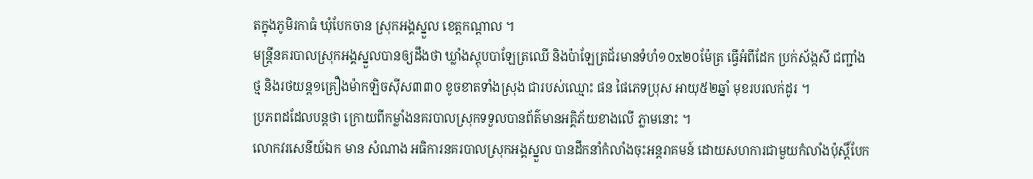តក្នុងភូមិរកាធំ ឃុំបែកចាន ស្រុកអង្គស្នួល ខេត្តកណ្តាល ។
មន្ត្រីនគរបាលស្រុកអង្គស្នួលបានឲ្យដឹងថា ឃ្លាំងស្តុបបាឡែត្រឈើ និងប៉ាឡែត្រជ័រមានទំហំ១០x២០ម៉ែត្រ ធ្វើអំពីដែក ប្រក់ស័ង្កសី ជញ្ជាំងថ្ម និងរថយន្ត១គ្រឿងម៉ាកឡិចសុីស៣៣០ ខូចខាតទាំងស្រុង ជារបស់ឈ្មោះ ផន ផៃភេទប្រុស អាយុ៥២ឆ្នាំ មុខរបរលក់ដូរ ។
ប្រភពដដែលបន្តថា ក្រោយពីកម្លាំងនគរបាលស្រុកទទួលបានព័ត៌មានអគ្គិភ័យខាងលើ ភ្លាមនោះ ។
លោកវរសេនីយ៍ឯក មាន សំណាង អធិការនគរបាលស្រុកអង្គស្នួល បានដឹកនាំកំលាំងចុះអន្តរាគមន៍ ដោយសហការជាមួយកំលាំងប៉ុស្ដិ៍បែក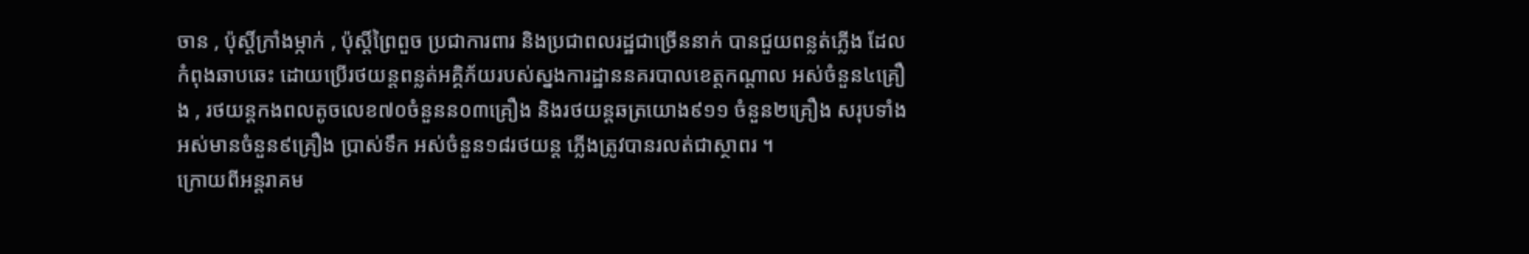ចាន , ប៉ុស្តិ៍ក្រាំងម្កាក់ , ប៉ុស្តិ៍ព្រៃពួច ប្រជាការពារ និងប្រជាពលរដ្ឋជាច្រើននាក់ បានជួយពន្លត់ភ្លើង ដែលកំពុងឆាបឆេះ ដោយប្រើរថយន្តពន្លត់អគ្គិភ័យរបស់ស្នងការដ្ឋាននគរបាលខេត្តកណ្ដាល អស់ចំនួន៤គ្រឿង , រថយន្តកងពលតូចលេខ៧០ចំនួនន០៣គ្រឿង និងរថយន្តឆត្រយោង៩១១ ចំនួន២គ្រឿង សរុបទាំងអស់មានចំនួន៩គ្រឿង ប្រាស់ទឹក អស់ចំនួន១៨រថយន្ត ភ្លើងត្រូវបានរលត់ជាស្ថាពរ ។
ក្រោយពីអន្តរាគម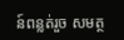ន៍ពន្លត់រួច សមត្ថ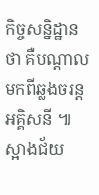កិច្ចសន្និដ្ឋានថា គឺបណ្តាលមកពីឆ្លងចរន្តអគ្គិសនី ៕ ស្អាងជ័យ